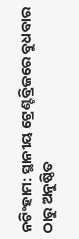ନଟିଂହାମ: ସ୍ଥାନୀୟ ଟ୍ରେଣ୍ଟବ୍ରିଜରେ ବୁଧବାର ଠାରୁ ଅନୁଷ୍ଠିତ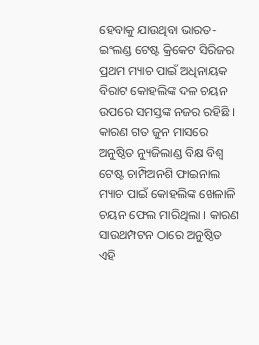ହେବାକୁ ଯାଉଥିବା ଭାରତ- ଇଂଲଣ୍ଡ ଟେଷ୍ଟ କ୍ରିକେଟ ସିରିଜର ପ୍ରଥମ ମ୍ୟାଚ ପାଇଁ ଅଧିନାୟକ ବିରାଟ କୋହଲିଙ୍କ ଦଳ ଚୟନ ଉପରେ ସମସ୍ତଙ୍କ ନଜର ରହିଛି । କାରଣ ଗତ ଜୁନ ମାସରେ ଅନୁଷ୍ଠିତ ନ୍ୟୁଜିଲାଣ୍ଡ ବିକ୍ଷ ବିଶ୍ୱ ଟେଷ୍ଟ ଚାମ୍ପିଅନଶି ଫାଇନାଲ ମ୍ୟାଚ ପାଇଁ କୋହଲିଙ୍କ ଖେଳାଳି ଚୟନ ଫେଲ ମାରିଥିଲା । କାରଣ ସାଉଥମ୍ପଟନ ଠାରେ ଅନୁଷ୍ଠିତ ଏହି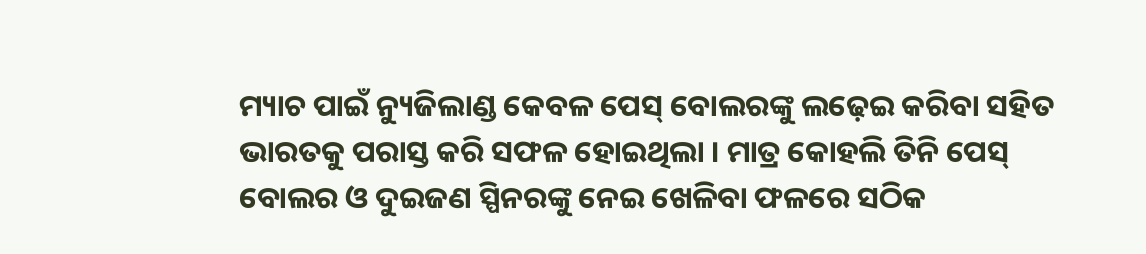ମ୍ୟାଚ ପାଇଁ ନ୍ୟୁଜିଲାଣ୍ଡ କେବଳ ପେସ୍ ବୋଲରଙ୍କୁ ଲଢ଼େଇ କରିବା ସହିତ ଭାରତକୁ ପରାସ୍ତ କରି ସଫଳ ହୋଇଥିଲା । ମାତ୍ର କୋହଲି ତିନି ପେସ୍ ବୋଲର ଓ ଦୁଇଜଣ ସ୍ପିନରଙ୍କୁ ନେଇ ଖେଳିବା ଫଳରେ ସଠିକ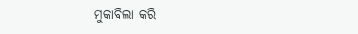ମୁକାବିଲା କରି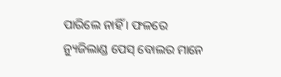ପାରିଲେ ନାହିଁ । ଫଳରେ ନ୍ୟୁଜିଲାଣ୍ଡ ପେସ୍ ବୋଲର ମାନେ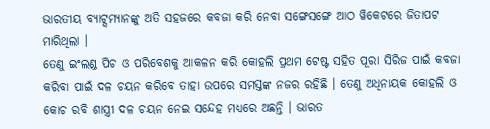ଭାରତୀୟ ବ୍ୟାଟ୍ସମ୍ୟାନଙ୍କୁ ଅତି ସହଜରେ କବଜା କରି ନେବା ସଙ୍ଗେସଙ୍ଗେ ଆଠ ୱିକେଟରେ ଜିତାପଟ ମାରିଥିଲା ।
ତେଣୁ ଇଂଲଣ୍ଡ ପିଚ ଓ ପରିବେଶକୁ ଆକଳନ କରି କୋହଲି ପ୍ରଥମ ଟେଷ୍ଟ ସହିତ ପୂରା ସିରିଜ ପାଇଁ କବଜା କରିବା ପାଇଁ ଦଳ ଚୟନ କରିବେ ତାହା ଉପରେ ସମସ୍ତଙ୍କ ନଜର ରହିଛି । ତେଣୁ ଅଧିନାୟକ କୋହଲି ଓ କୋଚ ରବି ଶାସ୍ତ୍ରୀ ଦଳ ଚୟନ ନେଇ ସନ୍ଦେହ ମଧ୍ୟରେ ଅଛନ୍ତି । ଭାରତ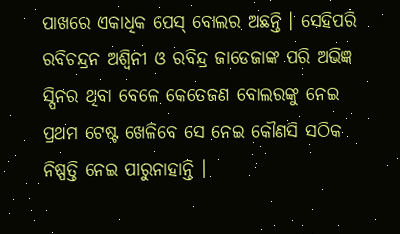ପାଖରେ ଏକାଧିକ ପେସ୍ ବୋଲର ଅଛନ୍ତି । ସେହିପରି ରବିଚନ୍ଦ୍ରନ ଅଶ୍ୱିନୀ ଓ ରବିନ୍ଦ୍ର ଜାଡେଜାଙ୍କ ପରି ଅଭିଜ୍ଞ ସ୍ପିନର ଥିବା ବେଳେ କେତେଜଣ ବୋଲରଙ୍କୁ ନେଇ ପ୍ରଥମ ଟେଷ୍ଟ ଖେଳିବେ ସେ ନେଇ କୌଣସି ସଠିକ ନିଷ୍ପତ୍ତି ନେଇ ପାରୁନାହାନ୍ତି ।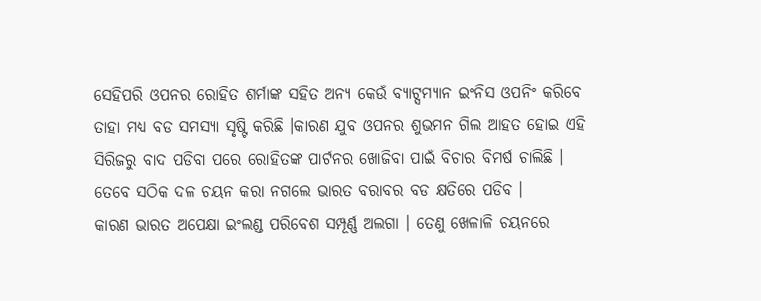ସେହିପରି ଓପନର ରୋହିତ ଶର୍ମାଙ୍କ ସହିତ ଅନ୍ୟ କେଉଁ ବ୍ୟାଟ୍ସମ୍ୟାନ ଇଂନିସ ଓପନିଂ କରିବେ ତାହା ମଧ୍ୟ ବଡ ସମସ୍ୟା ସୃଷ୍ଟି କରିଛି ।କାରଣ ଯୁବ ଓପନର ଶୁଭମନ ଗିଲ ଆହତ ହୋଇ ଏହି ସିରିଜରୁ ବାଦ ପଡିବା ପରେ ରୋହିତଙ୍କ ପାର୍ଟନର ଖୋଜିବା ପାଇଁ ବିଚାର ବିମର୍ଷ ଚାଲିଛି । ତେବେ ସଠିକ ଦଳ ଚୟନ କରା ନଗଲେ ଭାରତ ବରାବର ବଡ କ୍ଷତିରେ ପଡିବ ।
କାରଣ ଭାରତ ଅପେକ୍ଷା ଇଂଲଣ୍ଡ ପରିବେଶ ସମ୍ପୂର୍ଣ୍ଣ ଅଲଗା । ତେଣୁ ଖେଳାଳି ଚୟନରେ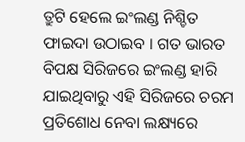ତ୍ରୁଟି ହେଲେ ଇଂଲଣ୍ଡ ନିଶ୍ଚିତ ଫାଇଦା ଉଠାଇବ । ଗତ ଭାରତ ବିପକ୍ଷ ସିରିଜରେ ଇଂଲଣ୍ଡ ହାରି ଯାଇଥିବାରୁ ଏହି ସିରିଜରେ ଚରମ ପ୍ରତିଶୋଧ ନେବା ଲକ୍ଷ୍ୟରେ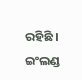ରହିଛି । ଇଂଲଣ୍ଡ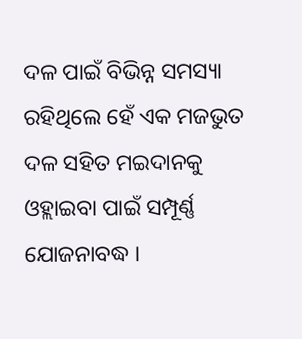ଦଳ ପାଇଁ ବିଭିନ୍ନ ସମସ୍ୟା ରହିଥିଲେ ହେଁ ଏକ ମଜଭୁତ ଦଳ ସହିତ ମଇଦାନକୁ ଓହ୍ଲାଇବା ପାଇଁ ସମ୍ପୂର୍ଣ୍ଣ ଯୋଜନାବଦ୍ଧ ।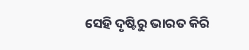ସେହି ଦୃଷ୍ଟିରୁ ଭାରତ କିରି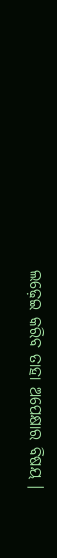ଲଢ଼େଇ କରିବ ତାହା ଅପେକ୍ଷାର ବିଷୟ ।